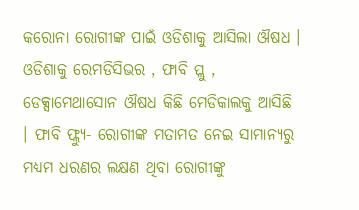କରୋନା ରୋଗୀଙ୍କ ପାଇଁ ଓଡିଶାକୁ ଆସିଲା ଔଷଧ । ଓଡିଶାକୁ ରେମଡିସିଭର , ଫାବି ପ୍ଲୁ , ଡେକ୍ସାମେଥାସୋନ ଔଷଧ କିଛି ମେଡିକାଲକୁ ଆସିଛି । ଫାବି ଫ୍ଲ୍ୟୁ- ରୋଗୀଙ୍କ ମତାମତ ନେଇ ସାମାନ୍ୟରୁ ମଧ୍ୟମ ଧରଣର ଲକ୍ଷଣ ଥିବା ରୋଗୀଙ୍କୁ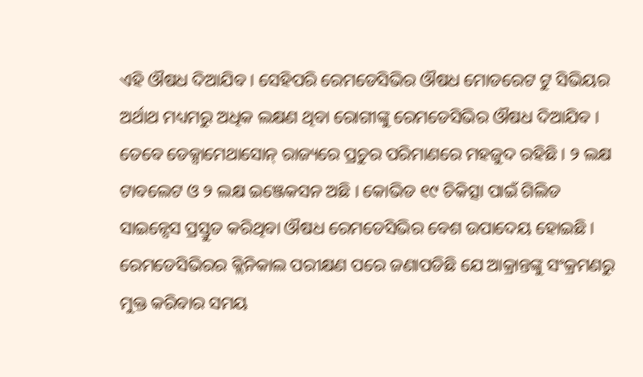ଏହି ଔଷଧ ଦିଆଯିବ । ସେହିପରି ରେମଡେସିଭିର ଔଷଧ ମୋଡରେଟ ଟୁ ସିଭିୟର ଅର୍ଥାଥ ମଧ୍ୟମରୁ ଅଧିକ ଲକ୍ଷଣ ଥିବା ରୋଗୀଙ୍କୁ ରେମଡେସିଭିର ଔଷଧ ଦିଆଯିବ । ତେବେ ଡେକ୍ସାମେଥାସୋନ୍ ରାଜ୍ୟରେ ପ୍ରଚୁର ପରିମାଣରେ ମହଜୁଦ ରହିଛି । ୨ ଲକ୍ଷ ଟାବଲେଟ ଓ ୨ ଲକ୍ଷ ଇଞ୍ଜେକସନ ଅଛି । କୋଭିଡ ୧୯ ଚିକିତ୍ସା ପାଇଁ ଗିଲିଡ ସାଇନ୍ସେସ ପ୍ରସ୍ତୁତ କରିଥିବା ଔଷଧ ରେମଡେସିଭିର ବେଶ ଉପାଦେୟ ହୋଇଛି । ରେମଡେସିଭିରର କ୍ଲିନିକାଲ ପରୀକ୍ଷଣ ପରେ ଜଣାପଡିଛି ଯେ ଆକ୍ରାନ୍ତଙ୍କୁ ସଂକ୍ରମଣରୁ ମୁକ୍ତ କରିବାର ସମୟ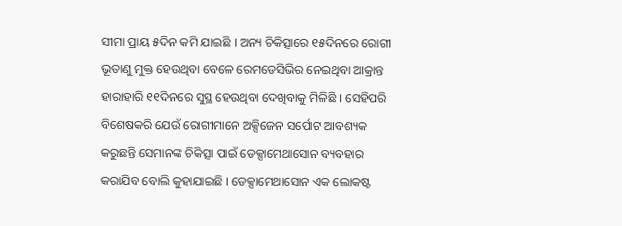ସୀମା ପ୍ରାୟ ୫ଦିନ କମି ଯାଇଛି । ଅନ୍ୟ ଚିକିତ୍ସାରେ ୧୫ଦିନରେ ରୋଗୀ ଭୂତାଣୁ ମୁକ୍ତ ହେଉଥିବା ବେଳେ ରେମଡେସିଭିର ନେଇଥିବା ଆକ୍ରାନ୍ତ ହାରାହାରି ୧୧ଦିନରେ ସୁସ୍ଥ ହେଉଥିବା ଦେଖିବାକୁ ମିଳିଛି । ସେହିପରି ବିଶେଷକରି ଯେଉଁ ରୋଗୀମାନେ ଅକ୍ସିଜେନ ସର୍ପୋଟ ଆବଶ୍ୟକ କରୁଛନ୍ତି ସେମାନଙ୍କ ଚିକିତ୍ସା ପାଇଁ ଡେକ୍ସାମେଥାସୋନ ବ୍ୟବହାର କରାଯିବ ବୋଲି କୁହାଯାଇଛି । ଡେକ୍ସାମେଥାସୋନ ଏକ ଲୋକଷ୍ଟ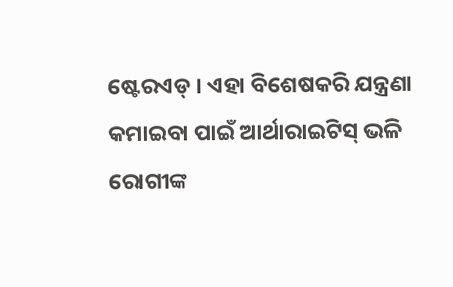ଷ୍ଟେରଏଡ୍ । ଏହା ବିଶେଷକରି ଯନ୍ତ୍ରଣା କମାଇବା ପାଇଁ ଆର୍ଥାରାଇଟିସ୍ ଭଳି ରୋଗୀଙ୍କ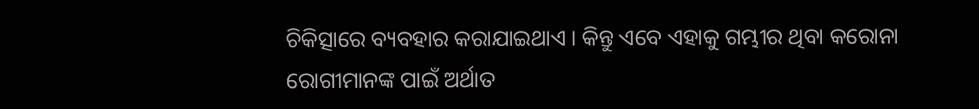ଚିକିତ୍ସାରେ ବ୍ୟବହାର କରାଯାଇଥାଏ । କିନ୍ତୁ ଏବେ ଏହାକୁ ଗମ୍ଭୀର ଥିବା କରୋନା ରୋଗୀମାନଙ୍କ ପାଇଁ ଅର୍ଥାତ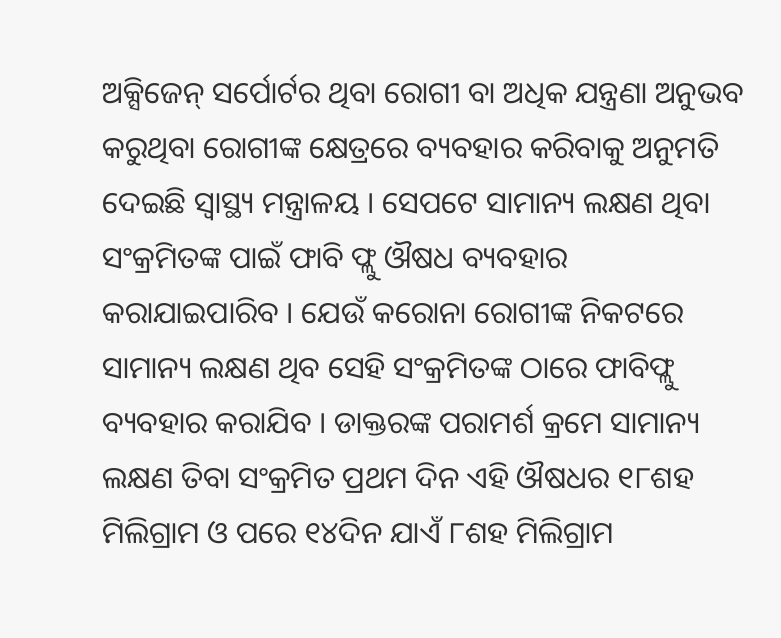ଅକ୍ସିଜେନ୍ ସର୍ପୋର୍ଟର ଥିବା ରୋଗୀ ବା ଅଧିକ ଯନ୍ତ୍ରଣା ଅନୁଭବ କରୁଥିବା ରୋଗୀଙ୍କ କ୍ଷେତ୍ରରେ ବ୍ୟବହାର କରିବାକୁ ଅନୁମତି ଦେଇଛି ସ୍ୱାସ୍ଥ୍ୟ ମନ୍ତ୍ରାଳୟ । ସେପଟେ ସାମାନ୍ୟ ଲକ୍ଷଣ ଥିବା ସଂକ୍ରମିତଙ୍କ ପାଇଁ ଫାବି ଫ୍ଲୁ ଔଷଧ ବ୍ୟବହାର କରାଯାଇପାରିବ । ଯେଉଁ କରୋନା ରୋଗୀଙ୍କ ନିକଟରେ ସାମାନ୍ୟ ଲକ୍ଷଣ ଥିବ ସେହି ସଂକ୍ରମିତଙ୍କ ଠାରେ ଫାବିଫ୍ଲୁ ବ୍ୟବହାର କରାଯିବ । ଡାକ୍ତରଙ୍କ ପରାମର୍ଶ କ୍ରମେ ସାମାନ୍ୟ ଲକ୍ଷଣ ତିବା ସଂକ୍ରମିତ ପ୍ରଥମ ଦିନ ଏହି ଔଷଧର ୧୮ଶହ ମିଲିଗ୍ରାମ ଓ ପରେ ୧୪ଦିନ ଯାଏଁ ୮ଶହ ମିଲିଗ୍ରାମ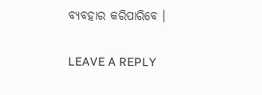ବ୍ୟବହାର କରିପାରିବେ ।

LEAVE A REPLY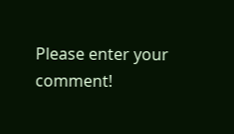Please enter your comment!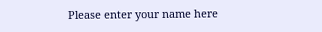Please enter your name here